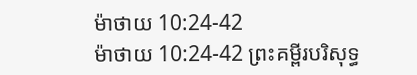ម៉ាថាយ 10:24-42
ម៉ាថាយ 10:24-42 ព្រះគម្ពីរបរិសុទ្ធ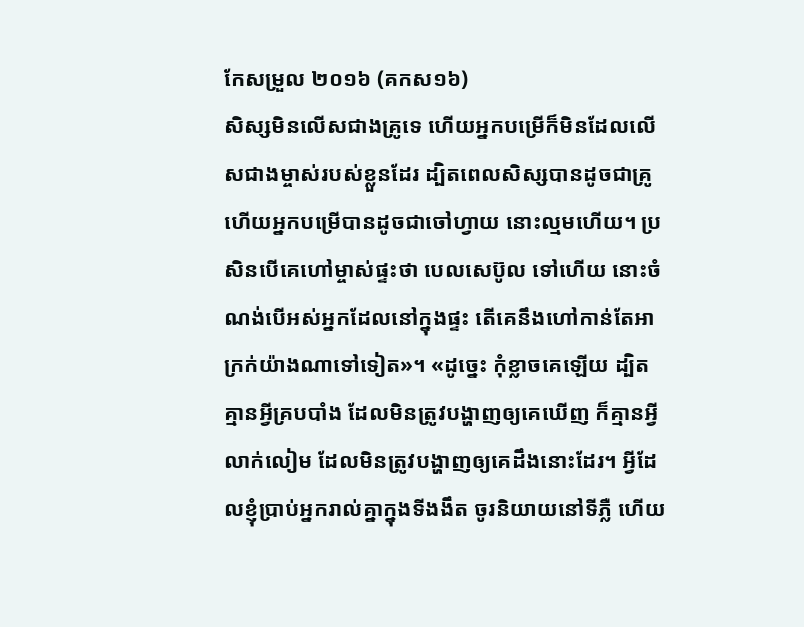កែសម្រួល ២០១៦ (គកស១៦)
សិស្សមិនលើសជាងគ្រូទេ ហើយអ្នកបម្រើក៏មិនដែលលើសជាងម្ចាស់របស់ខ្លួនដែរ ដ្បិតពេលសិស្សបានដូចជាគ្រូ ហើយអ្នកបម្រើបានដូចជាចៅហ្វាយ នោះល្មមហើយ។ ប្រសិនបើគេហៅម្ចាស់ផ្ទះថា បេលសេប៊ូល ទៅហើយ នោះចំណង់បើអស់អ្នកដែលនៅក្នុងផ្ទះ តើគេនឹងហៅកាន់តែអាក្រក់យ៉ាងណាទៅទៀត»។ «ដូច្នេះ កុំខ្លាចគេឡើយ ដ្បិតគ្មានអ្វីគ្របបាំង ដែលមិនត្រូវបង្ហាញឲ្យគេឃើញ ក៏គ្មានអ្វីលាក់លៀម ដែលមិនត្រូវបង្ហាញឲ្យគេដឹងនោះដែរ។ អ្វីដែលខ្ញុំប្រាប់អ្នករាល់គ្នាក្នុងទីងងឹត ចូរនិយាយនៅទីភ្លឺ ហើយ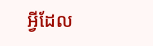អ្វីដែល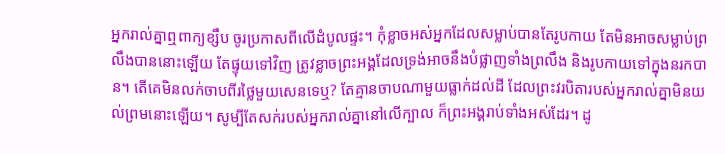អ្នករាល់គ្នាឮពាក្យខ្សឹប ចូរប្រកាសពីលើដំបូលផ្ទះ។ កុំខ្លាចអស់អ្នកដែលសម្លាប់បានតែរូបកាយ តែមិនអាចសម្លាប់ព្រលឹងបាននោះឡើយ តែផ្ទុយទៅវិញ ត្រូវខ្លាចព្រះអង្គដែលទ្រង់អាចនឹងបំផ្លាញទាំងព្រលឹង និងរូបកាយទៅក្នុងនរកបាន។ តើគេមិនលក់ចាបពីរថ្លៃមួយសេនទេឬ? តែគ្មានចាបណាមួយធ្លាក់ដល់ដី ដែលព្រះវរបិតារបស់អ្នករាល់គ្នាមិនយល់ព្រមនោះឡើយ។ សូម្បីតែសក់របស់អ្នករាល់គ្នានៅលើក្បាល ក៏ព្រះអង្គរាប់ទាំងអស់ដែរ។ ដូ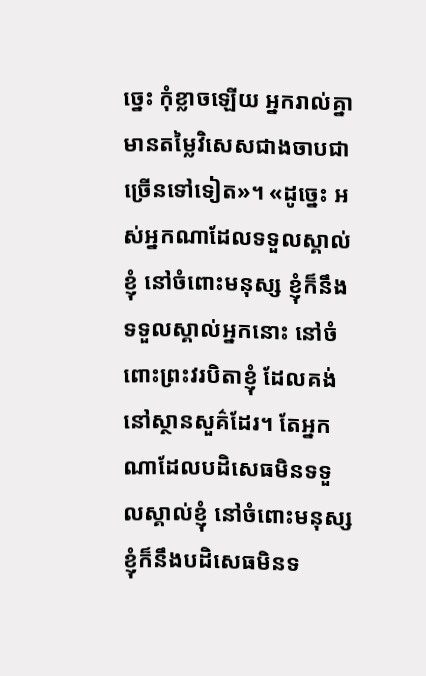ច្នេះ កុំខ្លាចឡើយ អ្នករាល់គ្នាមានតម្លៃវិសេសជាងចាបជាច្រើនទៅទៀត»។ «ដូច្នេះ អស់អ្នកណាដែលទទួលស្គាល់ខ្ញុំ នៅចំពោះមនុស្ស ខ្ញុំក៏នឹងទទួលស្គាល់អ្នកនោះ នៅចំពោះព្រះវរបិតាខ្ញុំ ដែលគង់នៅស្ថានសួគ៌ដែរ។ តែអ្នកណាដែលបដិសេធមិនទទួលស្គាល់ខ្ញុំ នៅចំពោះមនុស្ស ខ្ញុំក៏នឹងបដិសេធមិនទ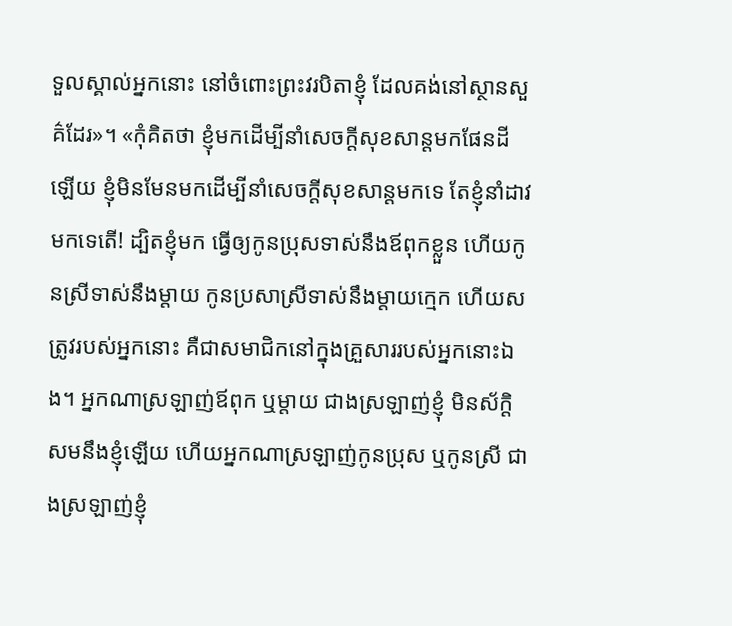ទួលស្គាល់អ្នកនោះ នៅចំពោះព្រះវរបិតាខ្ញុំ ដែលគង់នៅស្ថានសួគ៌ដែរ»។ «កុំគិតថា ខ្ញុំមកដើម្បីនាំសេចក្ដីសុខសាន្តមកផែនដីឡើយ ខ្ញុំមិនមែនមកដើម្បីនាំសេចក្តីសុខសាន្តមកទេ តែខ្ញុំនាំដាវមកទេតើ! ដ្បិតខ្ញុំមក ធ្វើឲ្យកូនប្រុសទាស់នឹងឪពុកខ្លួន ហើយកូនស្រីទាស់នឹងម្តាយ កូនប្រសាស្រីទាស់នឹងម្តាយក្មេក ហើយសត្រូវរបស់អ្នកនោះ គឺជាសមាជិកនៅក្នុងគ្រួសាររបស់អ្នកនោះឯង។ អ្នកណាស្រឡាញ់ឪពុក ឬម្តាយ ជាងស្រឡាញ់ខ្ញុំ មិនស័ក្តិសមនឹងខ្ញុំឡើយ ហើយអ្នកណាស្រឡាញ់កូនប្រុស ឬកូនស្រី ជាងស្រឡាញ់ខ្ញុំ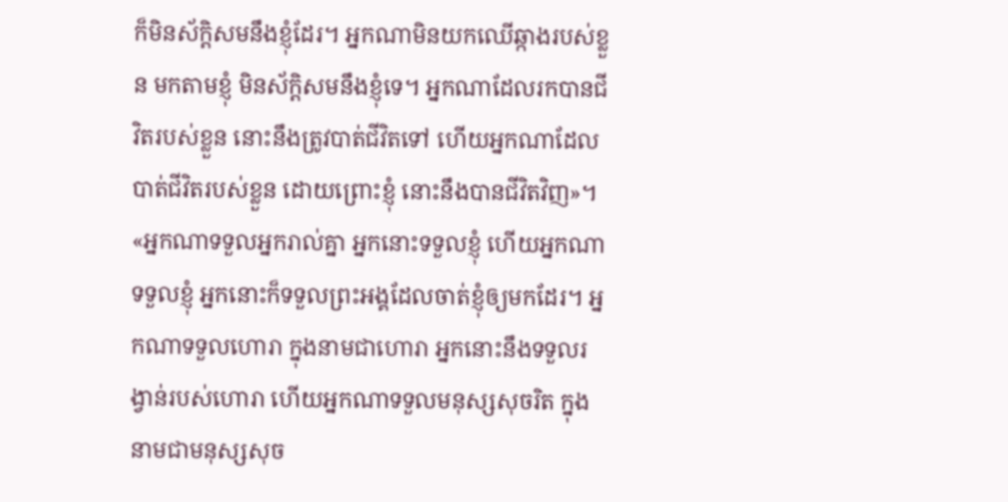ក៏មិនស័ក្ដិសមនឹងខ្ញុំដែរ។ អ្នកណាមិនយកឈើឆ្កាងរបស់ខ្លួន មកតាមខ្ញុំ មិនស័ក្ដិសមនឹងខ្ញុំទេ។ អ្នកណាដែលរកបានជីវិតរបស់ខ្លួន នោះនឹងត្រូវបាត់ជីវិតទៅ ហើយអ្នកណាដែលបាត់ជីវិតរបស់ខ្លួន ដោយព្រោះខ្ញុំ នោះនឹងបានជីវិតវិញ»។ «អ្នកណាទទួលអ្នករាល់គ្នា អ្នកនោះទទួលខ្ញុំ ហើយអ្នកណាទទួលខ្ញុំ អ្នកនោះក៏ទទួលព្រះអង្គដែលចាត់ខ្ញុំឲ្យមកដែរ។ អ្នកណាទទួលហោរា ក្នុងនាមជាហោរា អ្នកនោះនឹងទទួលរង្វាន់របស់ហោរា ហើយអ្នកណាទទួលមនុស្សសុចរិត ក្នុងនាមជាមនុស្សសុច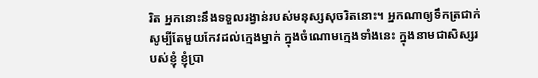រិត អ្នកនោះនឹងទទួលរង្វាន់របស់មនុស្សសុចរិតនោះ។ អ្នកណាឲ្យទឹកត្រជាក់ សូម្បីតែមួយកែវដល់ក្មេងម្នាក់ ក្នុងចំណោមក្មេងទាំងនេះ ក្នុងនាមជាសិស្សរបស់ខ្ញុំ ខ្ញុំប្រា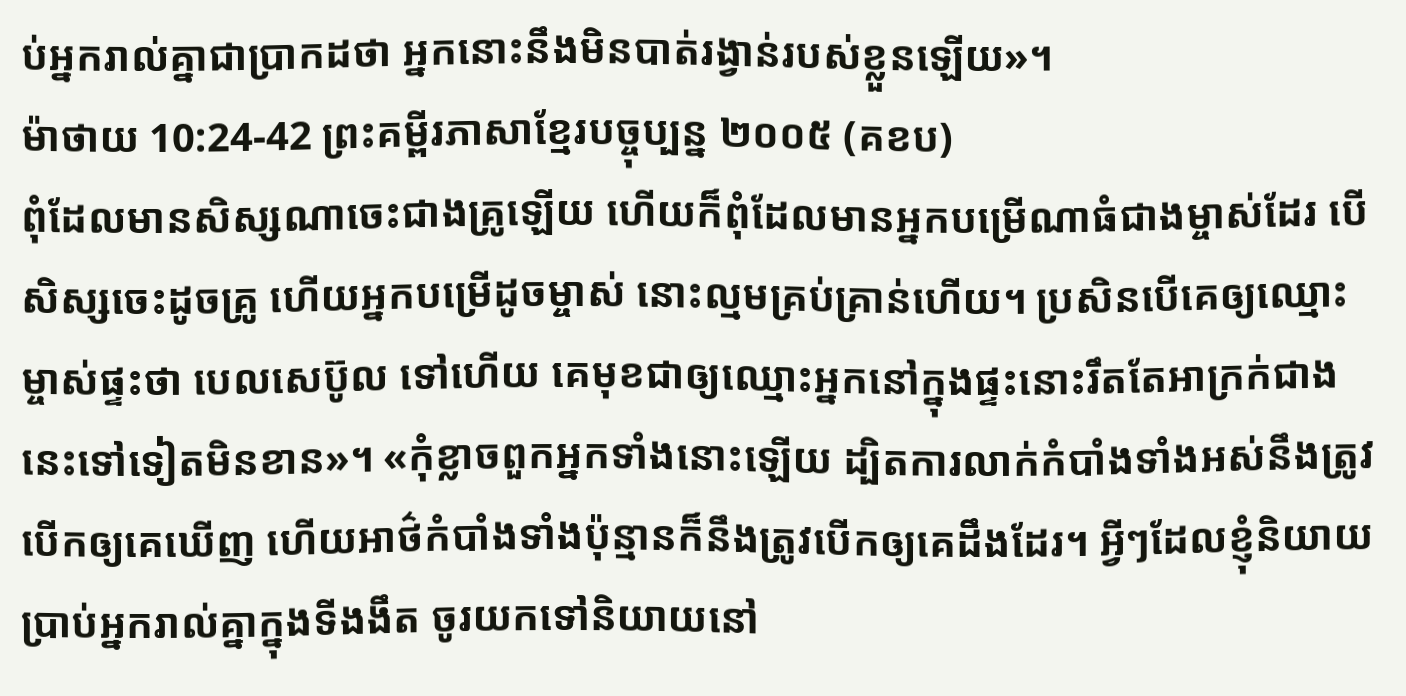ប់អ្នករាល់គ្នាជាប្រាកដថា អ្នកនោះនឹងមិនបាត់រង្វាន់របស់ខ្លួនឡើយ»។
ម៉ាថាយ 10:24-42 ព្រះគម្ពីរភាសាខ្មែរបច្ចុប្បន្ន ២០០៥ (គខប)
ពុំដែលមានសិស្សណាចេះជាងគ្រូឡើយ ហើយក៏ពុំដែលមានអ្នកបម្រើណាធំជាងម្ចាស់ដែរ បើសិស្សចេះដូចគ្រូ ហើយអ្នកបម្រើដូចម្ចាស់ នោះល្មមគ្រប់គ្រាន់ហើយ។ ប្រសិនបើគេឲ្យឈ្មោះម្ចាស់ផ្ទះថា បេលសេប៊ូល ទៅហើយ គេមុខជាឲ្យឈ្មោះអ្នកនៅក្នុងផ្ទះនោះរឹតតែអាក្រក់ជាងនេះទៅទៀតមិនខាន»។ «កុំខ្លាចពួកអ្នកទាំងនោះឡើយ ដ្បិតការលាក់កំបាំងទាំងអស់នឹងត្រូវបើកឲ្យគេឃើញ ហើយអាថ៌កំបាំងទាំងប៉ុន្មានក៏នឹងត្រូវបើកឲ្យគេដឹងដែរ។ អ្វីៗដែលខ្ញុំនិយាយប្រាប់អ្នករាល់គ្នាក្នុងទីងងឹត ចូរយកទៅនិយាយនៅ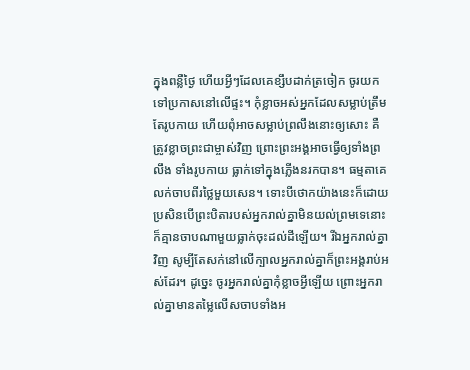ក្នុងពន្លឺថ្ងៃ ហើយអ្វីៗដែលគេខ្សឹបដាក់ត្រចៀក ចូរយកទៅប្រកាសនៅលើផ្ទះ។ កុំខ្លាចអស់អ្នកដែលសម្លាប់ត្រឹមតែរូបកាយ ហើយពុំអាចសម្លាប់ព្រលឹងនោះឲ្យសោះ គឺត្រូវខ្លាចព្រះជាម្ចាស់វិញ ព្រោះព្រះអង្គអាចធ្វើឲ្យទាំងព្រលឹង ទាំងរូបកាយ ធ្លាក់ទៅក្នុងភ្លើងនរកបាន។ ធម្មតាគេលក់ចាបពីរថ្លៃមួយសេន។ ទោះបីថោកយ៉ាងនេះក៏ដោយ ប្រសិនបើព្រះបិតារបស់អ្នករាល់គ្នាមិនយល់ព្រមទេនោះ ក៏គ្មានចាបណាមួយធ្លាក់ចុះដល់ដីឡើយ។ រីឯអ្នករាល់គ្នាវិញ សូម្បីតែសក់នៅលើក្បាលអ្នករាល់គ្នាក៏ព្រះអង្គរាប់អស់ដែរ។ ដូច្នេះ ចូរអ្នករាល់គ្នាកុំខ្លាចអ្វីឡើយ ព្រោះអ្នករាល់គ្នាមានតម្លៃលើសចាបទាំងអ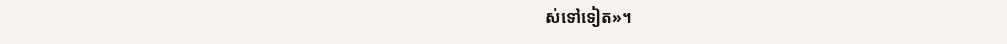ស់ទៅទៀត»។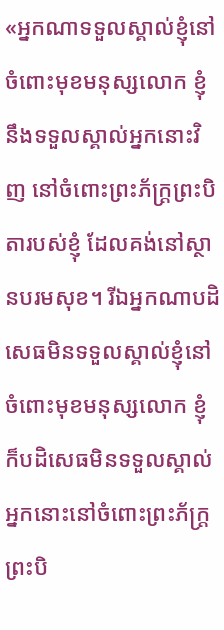«អ្នកណាទទួលស្គាល់ខ្ញុំនៅចំពោះមុខមនុស្សលោក ខ្ញុំនឹងទទួលស្គាល់អ្នកនោះវិញ នៅចំពោះព្រះភ័ក្ត្រព្រះបិតារបស់ខ្ញុំ ដែលគង់នៅស្ថានបរមសុខ។ រីឯអ្នកណាបដិសេធមិនទទួលស្គាល់ខ្ញុំនៅចំពោះមុខមនុស្សលោក ខ្ញុំក៏បដិសេធមិនទទួលស្គាល់អ្នកនោះនៅចំពោះព្រះភ័ក្ត្រព្រះបិ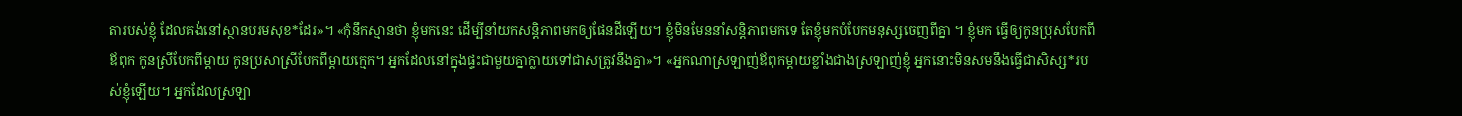តារបស់ខ្ញុំ ដែលគង់នៅស្ថានបរមសុខ*ដែរ»។ «កុំនឹកស្មានថា ខ្ញុំមកនេះ ដើម្បីនាំយកសន្តិភាពមកឲ្យផែនដីឡើយ។ ខ្ញុំមិនមែននាំសន្តិភាពមកទេ តែខ្ញុំមកបំបែកមនុស្សចេញពីគ្នា ។ ខ្ញុំមក ធ្វើឲ្យកូនប្រុសបែកពីឪពុក កូនស្រីបែកពីម្ដាយ កូនប្រសាស្រីបែកពីម្ដាយក្មេក។ អ្នកដែលនៅក្នុងផ្ទះជាមួយគ្នាក្លាយទៅជាសត្រូវនឹងគ្នា»។ «អ្នកណាស្រឡាញ់ឪពុកម្ដាយខ្លាំងជាងស្រឡាញ់ខ្ញុំ អ្នកនោះមិនសមនឹងធ្វើជាសិស្ស*របស់ខ្ញុំឡើយ។ អ្នកដែលស្រឡា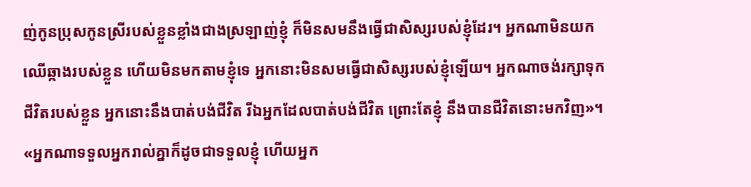ញ់កូនប្រុសកូនស្រីរបស់ខ្លួនខ្លាំងជាងស្រឡាញ់ខ្ញុំ ក៏មិនសមនឹងធ្វើជាសិស្សរបស់ខ្ញុំដែរ។ អ្នកណាមិនយកឈើឆ្កាងរបស់ខ្លួន ហើយមិនមកតាមខ្ញុំទេ អ្នកនោះមិនសមធ្វើជាសិស្សរបស់ខ្ញុំឡើយ។ អ្នកណាចង់រក្សាទុកជីវិតរបស់ខ្លួន អ្នកនោះនឹងបាត់បង់ជីវិត រីឯអ្នកដែលបាត់បង់ជីវិត ព្រោះតែខ្ញុំ នឹងបានជីវិតនោះមកវិញ»។ «អ្នកណាទទួលអ្នករាល់គ្នាក៏ដូចជាទទួលខ្ញុំ ហើយអ្នក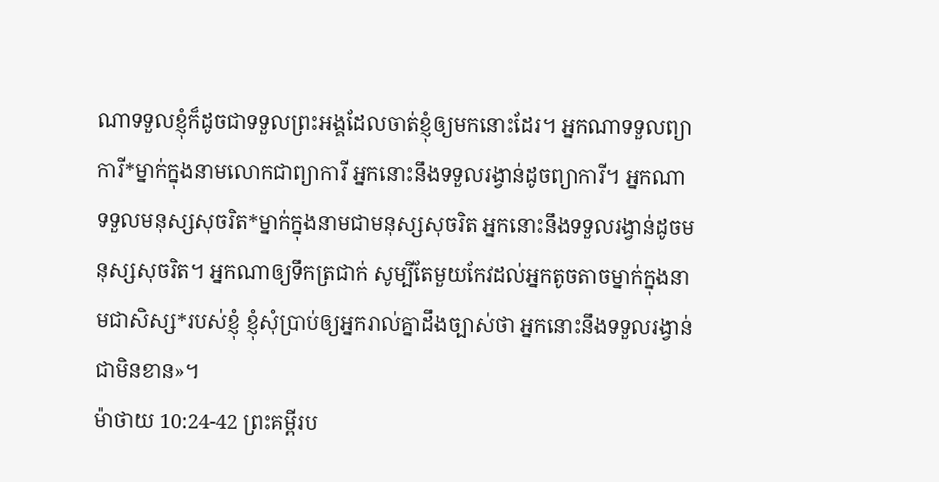ណាទទួលខ្ញុំក៏ដូចជាទទួលព្រះអង្គដែលចាត់ខ្ញុំឲ្យមកនោះដែរ។ អ្នកណាទទួលព្យាការី*ម្នាក់ក្នុងនាមលោកជាព្យាការី អ្នកនោះនឹងទទួលរង្វាន់ដូចព្យាការី។ អ្នកណាទទួលមនុស្សសុចរិត*ម្នាក់ក្នុងនាមជាមនុស្សសុចរិត អ្នកនោះនឹងទទួលរង្វាន់ដូចមនុស្សសុចរិត។ អ្នកណាឲ្យទឹកត្រជាក់ សូម្បីតែមួយកែវដល់អ្នកតូចតាចម្នាក់ក្នុងនាមជាសិស្ស*របស់ខ្ញុំ ខ្ញុំសុំប្រាប់ឲ្យអ្នករាល់គ្នាដឹងច្បាស់ថា អ្នកនោះនឹងទទួលរង្វាន់ជាមិនខាន»។
ម៉ាថាយ 10:24-42 ព្រះគម្ពីរប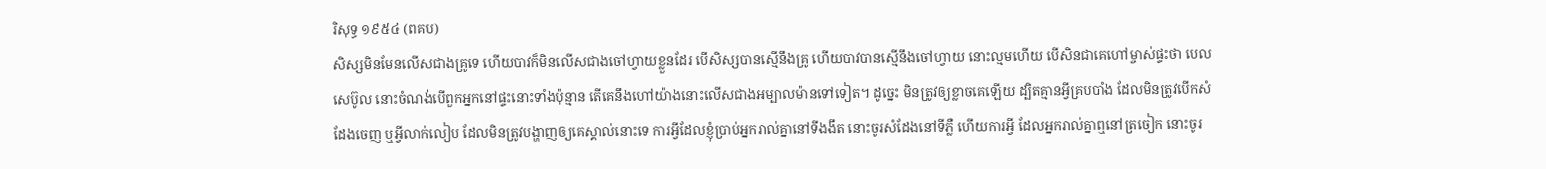រិសុទ្ធ ១៩៥៤ (ពគប)
សិស្សមិនមែនលើសជាងគ្រូទេ ហើយបាវក៏មិនលើសជាងចៅហ្វាយខ្លួនដែរ បើសិស្សបានស្មើនឹងគ្រូ ហើយបាវបានស្មើនឹងចៅហ្វាយ នោះល្មមហើយ បើសិនជាគេហៅម្ចាស់ផ្ទះថា បេលសេប៊ូល នោះចំណង់បើពួកអ្នកនៅផ្ទះនោះទាំងប៉ុន្មាន តើគេនឹងហៅយ៉ាងនោះលើសជាងអម្បាលម៉ានទៅទៀត។ ដូច្នេះ មិនត្រូវឲ្យខ្លាចគេឡើយ ដ្បិតគ្មានអ្វីគ្របបាំង ដែលមិនត្រូវបើកសំដែងចេញ ឬអ្វីលាក់លៀប ដែលមិនត្រូវបង្ហាញឲ្យគេស្គាល់នោះទេ ការអ្វីដែលខ្ញុំប្រាប់អ្នករាល់គ្នានៅទីងងឹត នោះចូរសំដែងនៅទីភ្លឺ ហើយការអ្វី ដែលអ្នករាល់គ្នាឮនៅត្រចៀក នោះចូរ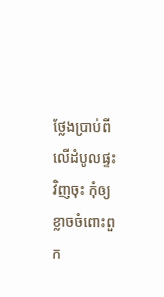ថ្លែងប្រាប់ពីលើដំបូលផ្ទះវិញចុះ កុំឲ្យខ្លាចចំពោះពួក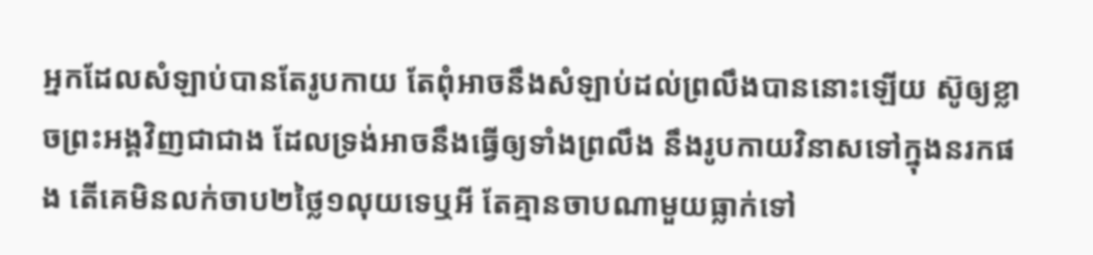អ្នកដែលសំឡាប់បានតែរូបកាយ តែពុំអាចនឹងសំឡាប់ដល់ព្រលឹងបាននោះឡើយ ស៊ូឲ្យខ្លាចព្រះអង្គវិញជាជាង ដែលទ្រង់អាចនឹងធ្វើឲ្យទាំងព្រលឹង នឹងរូបកាយវិនាសទៅក្នុងនរកផង តើគេមិនលក់ចាប២ថ្លៃ១លុយទេឬអី តែគ្មានចាបណាមួយធ្លាក់ទៅ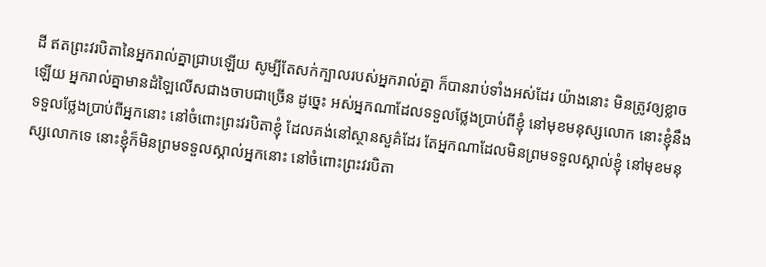ដី ឥតព្រះវរបិតានៃអ្នករាល់គ្នាជ្រាបឡើយ សូម្បីតែសក់ក្បាលរបស់អ្នករាល់គ្នា ក៏បានរាប់ទាំងអស់ដែរ យ៉ាងនោះ មិនត្រូវឲ្យខ្លាចឡើយ អ្នករាល់គ្នាមានដំឡៃលើសជាងចាបជាច្រើន ដូច្នេះ អស់អ្នកណាដែលទទួលថ្លែងប្រាប់ពីខ្ញុំ នៅមុខមនុស្សលោក នោះខ្ញុំនឹងទទួលថ្លែងប្រាប់ពីអ្នកនោះ នៅចំពោះព្រះវរបិតាខ្ញុំ ដែលគង់នៅស្ថានសួគ៌ដែរ តែអ្នកណាដែលមិនព្រមទទួលស្គាល់ខ្ញុំ នៅមុខមនុស្សលោកទេ នោះខ្ញុំក៏មិនព្រមទទួលស្គាល់អ្នកនោះ នៅចំពោះព្រះវរបិតា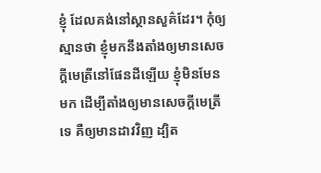ខ្ញុំ ដែលគង់នៅស្ថានសួគ៌ដែរ។ កុំឲ្យស្មានថា ខ្ញុំមកនឹងតាំងឲ្យមានសេចក្ដីមេត្រីនៅផែនដីឡើយ ខ្ញុំមិនមែនមក ដើម្បីតាំងឲ្យមានសេចក្ដីមេត្រីទេ គឺឲ្យមានដាវវិញ ដ្បិត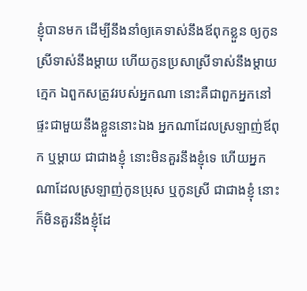ខ្ញុំបានមក ដើម្បីនឹងនាំឲ្យគេទាស់នឹងឪពុកខ្លួន ឲ្យកូនស្រីទាស់នឹងម្តាយ ហើយកូនប្រសាស្រីទាស់នឹងម្តាយក្មេក ឯពួកសត្រូវរបស់អ្នកណា នោះគឺជាពួកអ្នកនៅផ្ទះជាមួយនឹងខ្លួននោះឯង អ្នកណាដែលស្រឡាញ់ឪពុក ឬម្តាយ ជាជាងខ្ញុំ នោះមិនគួរនឹងខ្ញុំទេ ហើយអ្នកណាដែលស្រឡាញ់កូនប្រុស ឬកូនស្រី ជាជាងខ្ញុំ នោះក៏មិនគួរនឹងខ្ញុំដែ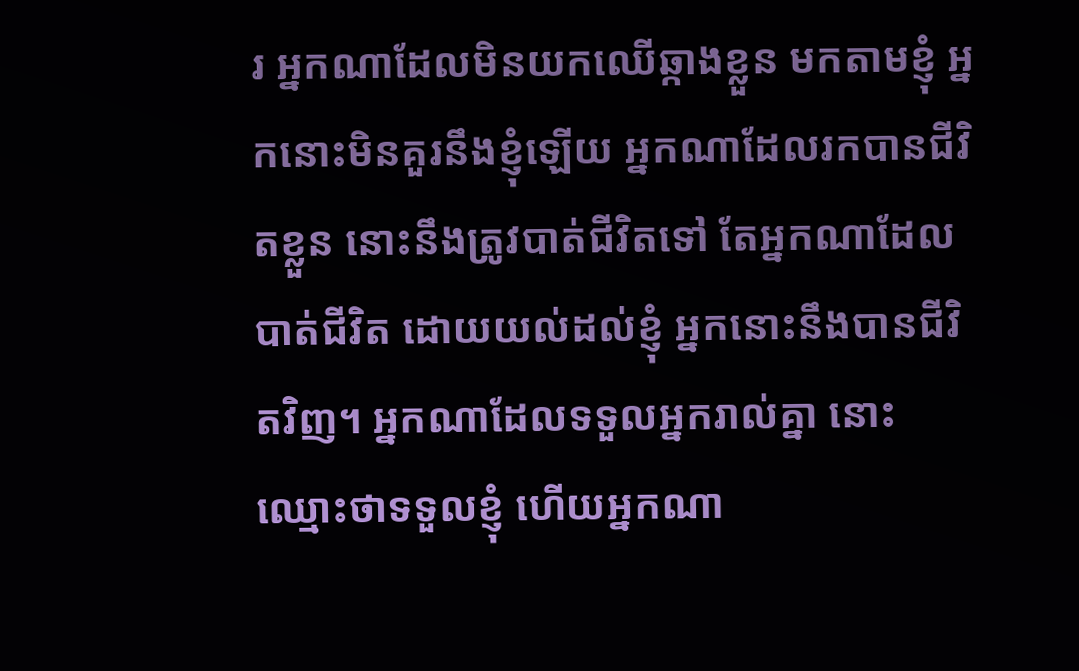រ អ្នកណាដែលមិនយកឈើឆ្កាងខ្លួន មកតាមខ្ញុំ អ្នកនោះមិនគួរនឹងខ្ញុំឡើយ អ្នកណាដែលរកបានជីវិតខ្លួន នោះនឹងត្រូវបាត់ជីវិតទៅ តែអ្នកណាដែលបាត់ជីវិត ដោយយល់ដល់ខ្ញុំ អ្នកនោះនឹងបានជីវិតវិញ។ អ្នកណាដែលទទួលអ្នករាល់គ្នា នោះឈ្មោះថាទទួលខ្ញុំ ហើយអ្នកណា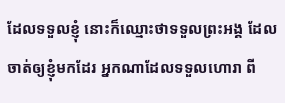ដែលទទួលខ្ញុំ នោះក៏ឈ្មោះថាទទួលព្រះអង្គ ដែលចាត់ឲ្យខ្ញុំមកដែរ អ្នកណាដែលទទួលហោរា ពី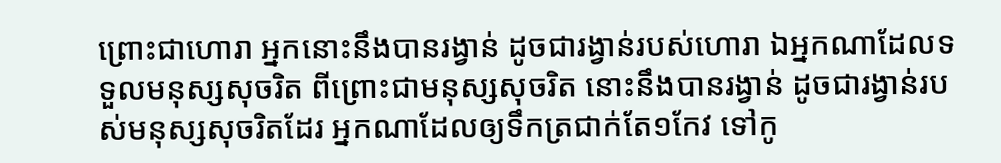ព្រោះជាហោរា អ្នកនោះនឹងបានរង្វាន់ ដូចជារង្វាន់របស់ហោរា ឯអ្នកណាដែលទទួលមនុស្សសុចរិត ពីព្រោះជាមនុស្សសុចរិត នោះនឹងបានរង្វាន់ ដូចជារង្វាន់របស់មនុស្សសុចរិតដែរ អ្នកណាដែលឲ្យទឹកត្រជាក់តែ១កែវ ទៅកូ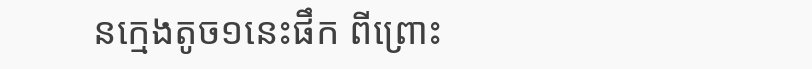នក្មេងតូច១នេះផឹក ពីព្រោះ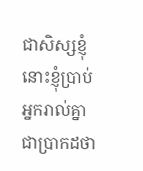ជាសិស្សខ្ញុំ នោះខ្ញុំប្រាប់អ្នករាល់គ្នាជាប្រាកដថា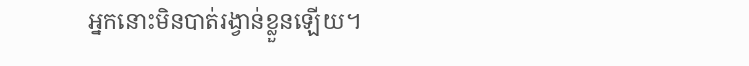អ្នកនោះមិនបាត់រង្វាន់ខ្លួនឡើយ។